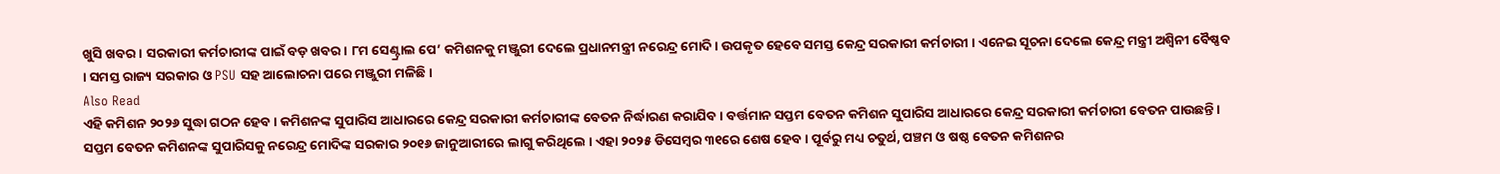ଖୁସି ଖବର। ସରକାରୀ କର୍ମଚାରୀଙ୍କ ପାଇଁ ବଡ଼ ଖବର। ୮ମ ସେଣ୍ଟ୍ରାଲ ପେ’ କମିଶନକୁ ମଞ୍ଜୁରୀ ଦେଲେ ପ୍ରଧାନମନ୍ତ୍ରୀ ନରେନ୍ଦ୍ର ମୋଦି। ଉପକୃତ ହେବେ ସମସ୍ତ କେନ୍ଦ୍ର ସରକାରୀ କର୍ମଚାରୀ । ଏନେଇ ସୂଚନା ଦେଲେ କେନ୍ଦ୍ର ମନ୍ତ୍ରୀ ଅଶ୍ବିନୀ ବୈଷ୍ଣବ । ସମସ୍ତ ରାଜ୍ୟ ସରକାର ଓ PSU ସହ ଆଲୋଚନା ପରେ ମଞ୍ଜୁରୀ ମଳିଛି।
Also Read
ଏହି କମିଶନ ୨୦୨୬ ସୁଦ୍ଧା ଗଠନ ହେବ । କମିଶନଙ୍କ ସୁପାରିସ ଆଧାରରେ କେନ୍ଦ୍ର ସରକାରୀ କର୍ମଚାରୀଙ୍କ ବେତନ ନିର୍ଦ୍ଧାରଣ କରାଯିବ । ବର୍ତ୍ତମାନ ସପ୍ତମ ବେତନ କମିଶନ ସୁପାରିସ ଆଧାରରେ କେନ୍ଦ୍ର ସରକାରୀ କର୍ମଚାରୀ ବେତନ ପାଉଛନ୍ତି। ସପ୍ତମ ବେତନ କମିଶନଙ୍କ ସୁପାରିସକୁ ନରେନ୍ଦ୍ର ମୋଦିଙ୍କ ସରକାର ୨୦୧୬ ଜାନୁଆରୀରେ ଲାଗୁ କରିଥିଲେ । ଏହା ୨୦୨୫ ଡିସେମ୍ବର ୩୧ରେ ଶେଷ ହେବ । ପୂର୍ବରୁ ମଧ୍ୟ ଚତୁର୍ଥ, ପଞ୍ଚମ ଓ ଷଷ୍ଠ ବେତନ କମିଶନର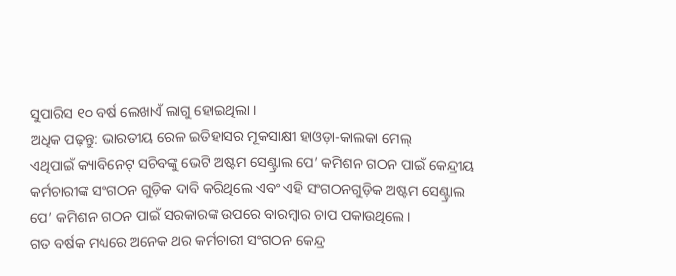ସୁପାରିସ ୧୦ ବର୍ଷ ଲେଖାଏଁ ଲାଗୁ ହୋଇଥିଲା ।
ଅଧିକ ପଢ଼ନ୍ତୁ: ଭାରତୀୟ ରେଳ ଇତିହାସର ମୂକସାକ୍ଷୀ ହାଓଡ଼ା-କାଲକା ମେଲ୍
ଏଥିପାଇଁ କ୍ୟାବିନେଟ୍ ସଚିବଙ୍କୁ ଭେଟି ଅଷ୍ଟମ ସେଣ୍ଟ୍ରାଲ ପେ’ କମିଶନ ଗଠନ ପାଇଁ କେନ୍ଦ୍ରୀୟ କର୍ମଚାରୀଙ୍କ ସଂଗଠନ ଗୁଡ଼ିକ ଦାବି କରିଥିଲେ ଏବଂ ଏହି ସଂଗଠନଗୁଡ଼ିକ ଅଷ୍ଟମ ସେଣ୍ଟ୍ରାଲ ପେ’ କମିଶନ ଗଠନ ପାଇଁ ସରକାରଙ୍କ ଉପରେ ବାରମ୍ବାର ଚାପ ପକାଉଥିଲେ।
ଗତ ବର୍ଷକ ମଧ୍ୟରେ ଅନେକ ଥର କର୍ମଚାରୀ ସଂଗଠନ କେନ୍ଦ୍ର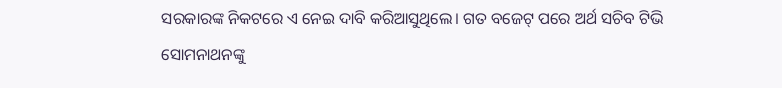ସରକାରଙ୍କ ନିକଟରେ ଏ ନେଇ ଦାବି କରିଆସୁଥିଲେ। ଗତ ବଜେଟ୍ ପରେ ଅର୍ଥ ସଚିବ ଟିଭି ସୋମନାଥନଙ୍କୁ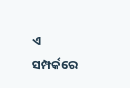ଏ ସମ୍ପର୍କରେ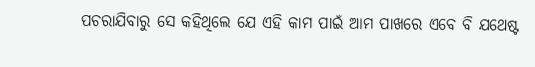ପଚରାଯିବାରୁ ସେ କହିଥିଲେ ଯେ ଏହି କାମ ପାଇଁ ଆମ ପାଖରେ ଏବେ ବି ଯଥେଷ୍ଟ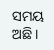ସମୟ ଅଛି।